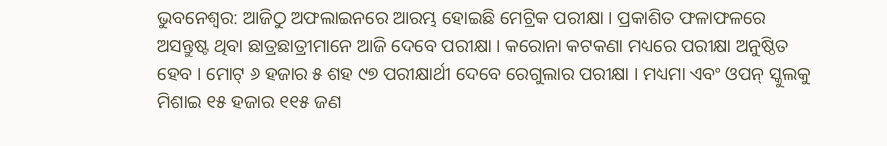ଭୁବନେଶ୍ୱର: ଆଜିଠୁ ଅଫଲାଇନରେ ଆରମ୍ଭ ହୋଇଛି ମେଟ୍ରିକ ପରୀକ୍ଷା । ପ୍ରକାଶିତ ଫଳାଫଳରେ ଅସନ୍ତୁଷ୍ଟ ଥିବା ଛାତ୍ରଛାତ୍ରୀମାନେ ଆଜି ଦେବେ ପରୀକ୍ଷା । କରୋନା କଟକଣା ମଧ୍ୟରେ ପରୀକ୍ଷା ଅନୁଷ୍ଠିତ ହେବ । ମୋଟ୍ ୬ ହଜାର ୫ ଶହ ୯୭ ପରୀକ୍ଷାର୍ଥୀ ଦେବେ ରେଗୁଲାର ପରୀକ୍ଷା । ମଧ୍ୟମା ଏବଂ ଓପନ୍ ସ୍କୁଲକୁ ମିଶାଇ ୧୫ ହଜାର ୧୧୫ ଜଣ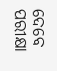ଦେବେ ପରୀକ୍ଷା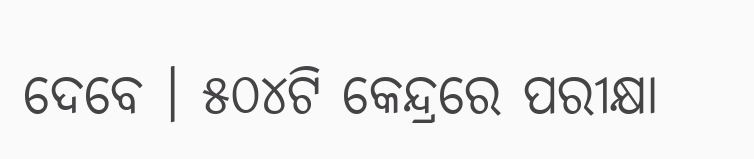ଦେବେ । ୫୦୪ଟି କେନ୍ଦ୍ରରେ ପରୀକ୍ଷା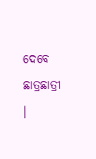ଦେବେ ଛାତ୍ରଛାତ୍ରୀ ।